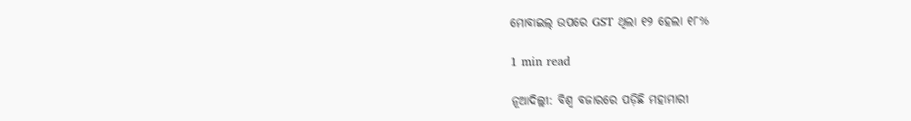ମୋବାଇଲ୍ ଉପରେ GST ଥିଲା ୧୨ ହେଲା ୧୮%

1 min read

ନୂଆଦିଲ୍ଲୀ: ବିଶ୍ୱ ବଜାରରେ ପଡ଼ିଛି ମହାମାରୀ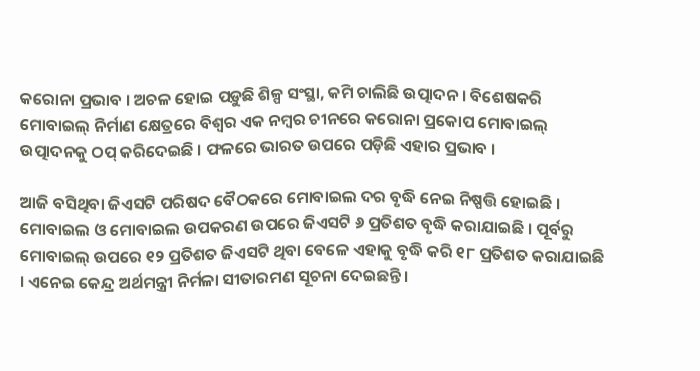କରୋନା ପ୍ରଭାବ । ଅଚଳ ହୋଇ ପଡ଼ୁଛି ଶିଳ୍ପ ସଂସ୍ଥା, କମି ଚାଲିଛି ଉତ୍ପାଦନ । ବିଶେଷକରି ମୋବାଇଲ୍ ନିର୍ମାଣ କ୍ଷେତ୍ରରେ ବିଶ୍ୱର ଏକ ନମ୍ବର ଚୀନରେ କରୋନା ପ୍ରକୋପ ମୋବାଇଲ୍ ଉତ୍ପାଦନକୁ ଠପ୍ କରିଦେଇଛି । ଫଳରେ ଭାରତ ଉପରେ ପଡ଼ିଛି ଏହାର ପ୍ରଭାବ ।

ଆଜି ବସିଥିବା ଜିଏସଟି ପରିଷଦ ବୈଠକରେ ମୋବାଇଲ ଦର ବୃଦ୍ଧି ନେଇ ନିଷ୍ପତ୍ତି ହୋଇଛି । ମୋବାଇଲ ଓ ମୋବାଇଲ ଉପକରଣ ଉପରେ ଜିଏସଟି ୬ ପ୍ରତିଶତ ବୃଦ୍ଧି କରାଯାଇଛି । ପୂର୍ବରୁ ମୋବାଇଲ୍ ଉପରେ ୧୨ ପ୍ରତିଶତ ଜିଏସଟି ଥିବା ବେଳେ ଏହାକୁ ବୃଦ୍ଧି କରି ୧୮ ପ୍ରତିଶତ କରାଯାଇଛି । ଏନେଇ କେନ୍ଦ୍ର ଅର୍ଥମନ୍ତ୍ରୀ ନିର୍ମଳା ସୀତାରମଣ ସୂଚନା ଦେଇଛନ୍ତି ।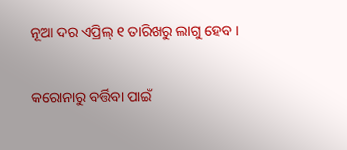ନୂଆ ଦର ଏପ୍ରିଲ୍ ୧ ତାରିଖରୁ ଲାଗୁ ହେବ ।

କରୋନାରୁ ବର୍ତ୍ତିବା ପାଇଁ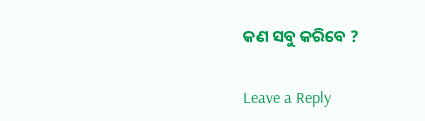କଣ ସବୁ କରିବେ ?

Leave a Reply